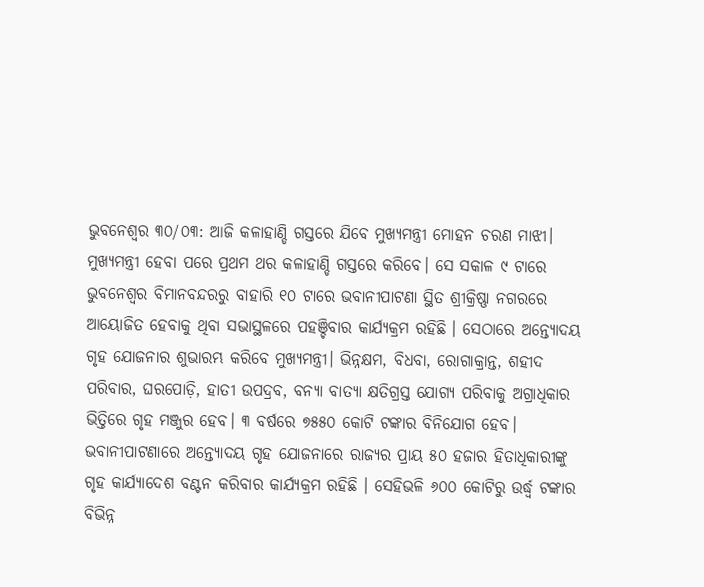ଭୁବନେଶ୍ୱର ୩୦/୦୩: ଆଜି କଳାହାଣ୍ଡି ଗସ୍ତରେ ଯିବେ ମୁଖ୍ୟମନ୍ତ୍ରୀ ମୋହନ ଚରଣ ମାଝୀ। ମୁଖ୍ୟମନ୍ତ୍ରୀ ହେବା ପରେ ପ୍ରଥମ ଥର କଳାହାଣ୍ଡି ଗସ୍ତରେ କରିବେ। ସେ ସକାଳ ୯ ଟାରେ ଭୁବନେଶ୍ୱର ବିମାନବନ୍ଦରରୁ ବାହାରି ୧୦ ଟାରେ ଭବାନୀପାଟଣା ସ୍ଥିତ ଶ୍ରୀକ୍ରିଷ୍ଣା ନଗରରେ ଆୟୋଜିତ ହେବାକୁ ଥିବା ସଭାସ୍ଥଳରେ ପହଞ୍ଚିବାର କାର୍ଯ୍ୟକ୍ରମ ରହିଛି । ସେଠାରେ ଅନ୍ତ୍ୟୋଦୟ ଗୃହ ଯୋଜନାର ଶୁଭାରମ୍ଭ କରିବେ ମୁଖ୍ୟମନ୍ତ୍ରୀ। ଭିନ୍ନକ୍ଷମ, ବିଧବା, ରୋଗାକ୍ରାନ୍ତ, ଶହୀଦ ପରିବାର, ଘରପୋଡ଼ି, ହାତୀ ଉପଦ୍ରବ, ବନ୍ୟା ବାତ୍ୟା କ୍ଷତିଗ୍ରସ୍ତ ଯୋଗ୍ୟ ପରିବାକୁ ଅଗ୍ରାଧିକାର ଭିତ୍ତିରେ ଗୃହ ମଞ୍ଜୁର ହେବ। ୩ ବର୍ଷରେ ୭୫୫୦ କୋଟି ଟଙ୍କାର ବିନିଯୋଗ ହେବ।
ଭବାନୀପାଟଣାରେ ଅନ୍ତ୍ୟୋଦୟ ଗୃହ ଯୋଜନାରେ ରାଜ୍ୟର ପ୍ରାୟ ୫୦ ହଜାର ହିତାଧିକାରୀଙ୍କୁ ଗୃହ କାର୍ଯ୍ୟାଦେଶ ବଣ୍ଟନ କରିବାର କାର୍ଯ୍ୟକ୍ରମ ରହିଛି । ସେହିଭଳି ୬୦୦ କୋଟିରୁ ଉର୍ଦ୍ଧ୍ବ ଟଙ୍କାର ବିଭିନ୍ନ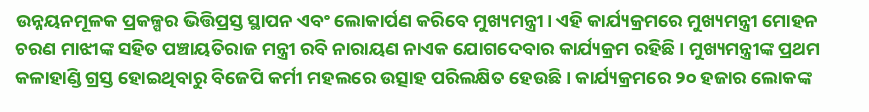ଉନ୍ନୟନମୂଳକ ପ୍ରକଳ୍ପର ଭିତ୍ତିପ୍ରସ୍ତ ସ୍ଥାପନ ଏବଂ ଲୋକାର୍ପଣ କରିବେ ମୁଖ୍ୟମନ୍ତ୍ରୀ। ଏହି କାର୍ଯ୍ୟକ୍ରମରେ ମୁଖ୍ୟମନ୍ତ୍ରୀ ମୋହନ ଚରଣ ମାଝୀଙ୍କ ସହିତ ପଞ୍ଚାୟତିରାଜ ମନ୍ତ୍ରୀ ରବି ନାରାୟଣ ନାଏକ ଯୋଗଦେବାର କାର୍ଯ୍ୟକ୍ରମ ରହିଛି । ମୁଖ୍ୟମନ୍ତ୍ରୀଙ୍କ ପ୍ରଥମ କଳାହାଣ୍ଡି ଗ୍ରସ୍ତ ହୋଇଥିବାରୁ ବିଜେପି କର୍ମୀ ମହଲରେ ଉତ୍ସାହ ପରିଲକ୍ଷିତ ହେଉଛି । କାର୍ଯ୍ୟକ୍ରମରେ ୨୦ ହଜାର ଲୋକଙ୍କ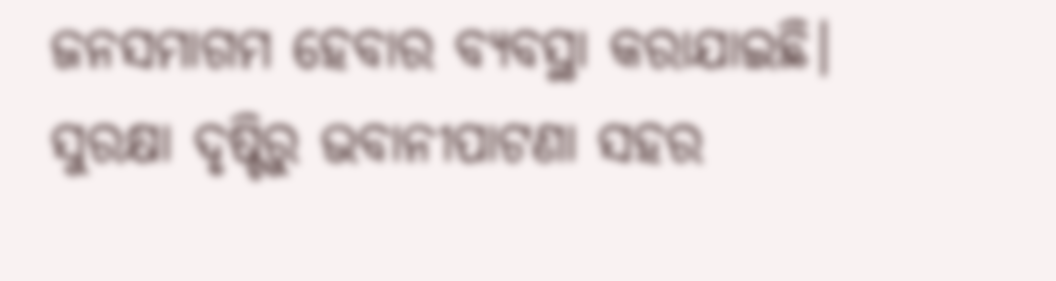ଜନସମାଗମ ହେବାର ବ୍ୟବସ୍ଥା କରାଯାଇଛି। ସୁରକ୍ଷା ଦୃଷ୍ଟିରୁ ଭବାନୀପାଟଣା ସହର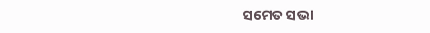ସମେତ ସଭା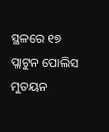ସ୍ଥଳରେ ୧୭ ପ୍ଲାଟୁନ ପୋଲିସ ମୁତୟନ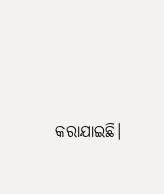କରାଯାଇଛି।